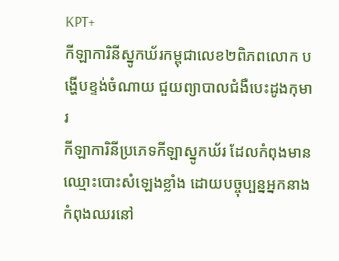KPT+
កីឡាការិនីស្នូកឃ័រកម្ពុជាលេខ២ពិភពលោក បង្ហើបខ្ទង់ចំណាយ ជួយព្យាបាលជំងឺបេះដូងកុមារ
កីឡាការិនីប្រភេទកីឡាស្នូកឃ័រ ដែលកំពុងមានឈ្មោះបោះសំឡេងខ្លាំង ដោយបច្ចុប្បន្នអ្នកនាងកំពុងឈរនៅ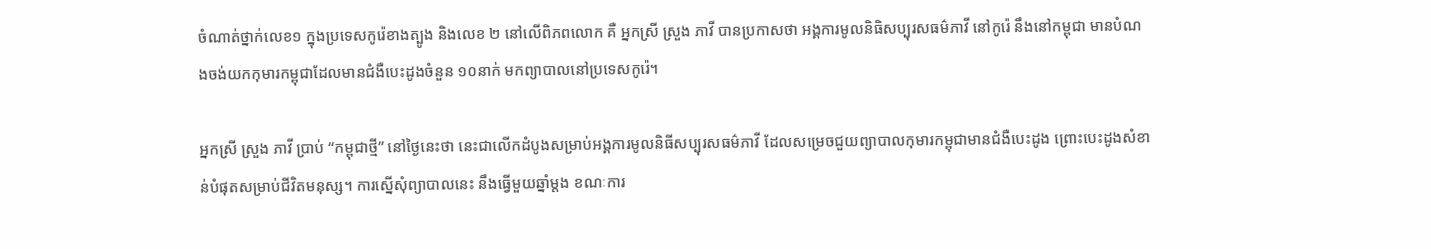ចំណាត់ថ្នាក់លេខ១ ក្នុងប្រទេសកូរ៉េខាងត្បូង និងលេខ ២ នៅលើពិភពលោក គឺ អ្នកស្រី ស្រួង ភាវី បានប្រកាសថា អង្គការមូលនិធិសប្បុរសធម៌ភាវី នៅកូរ៉េ នឹងនៅកម្ពុជា មានបំណងចង់យកកុមារកម្ពុជាដែលមានជំងឺបេះដូងចំនួន ១០នាក់ មកព្យាបាលនៅប្រទេសកូរ៉េ។

អ្នកស្រី ស្រួង ភាវី ប្រាប់ “កម្ពុជាថ្មី” នៅថ្ងៃនេះថា នេះជាលើកដំបូងសម្រាប់អង្គការមូលនិធីសប្បុរសធម៌ភាវី ដែលសម្រេចជួយព្យាបាលកុមារកម្ពុជាមានជំងឺបេះដូង ព្រោះបេះដូងសំខាន់បំផុតសម្រាប់ជីវិតមនុស្ស។ ការស្នើសុំព្យាបាលនេះ នឹងធ្វើមួយឆ្នាំម្ដង ខណៈការ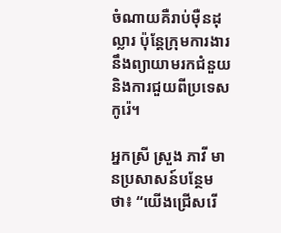ចំណាយគឺរាប់ម៉ឺនដុល្លារ ប៉ុន្តែក្រុមការងារនឹងព្យាយាមរកជំនួយ និងការជួយពីប្រទេសកូរ៉េ។

អ្នកស្រី ស្រួង ភាវី មានប្រសាសន៍បន្ថែមថា៖ “យើងជ្រើសរើ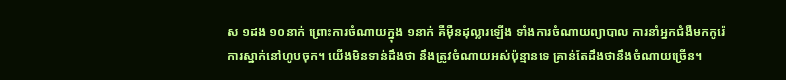ស ១ដង ១០នាក់ ព្រោះការចំណាយក្នុង ១នាក់ គឺម៉ឺនដុល្លារឡើង ទាំងការចំណាយព្យាបាល ការនាំអ្នកជំងឺមកកូរ៉េ ការស្នាក់នៅហូបចុក។ យើងមិនទាន់ដឹងថា នឹងត្រូវចំណាយអស់ប៉ុន្មានទេ គ្រាន់តែដឹងថានឹងចំណាយច្រើន។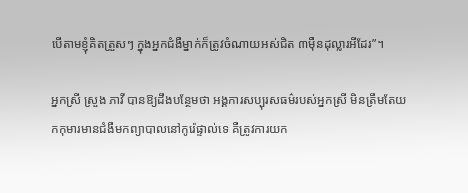បើតាមខ្ញុំគិតត្រួសៗ ក្នុងអ្នកជំងឺម្នាក់ក៏ត្រូវចំណាយអស់ជិត ៣ម៉ឺនដុល្លារអីដែរ”។

អ្នកស្រី ស្រួង ភាវី បានឱ្យដឹងបន្ថែមថា អង្គការសប្បុរសធម៌របស់អ្នកស្រី មិនត្រឹមតែយកកុមារមានជំងឺមកព្យាបាលនៅកូរ៉េផ្ទាល់ទេ គឺត្រូវការយក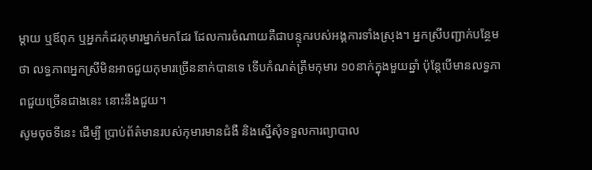ម្ដាយ ឬឪពុក ឬអ្នកកំដរកុមារម្នាក់មកដែរ ដែលការចំណាយគឺជាបន្ទុករបស់អង្គការទាំងស្រុង។ អ្នកស្រីបញ្ជាក់បន្ថែមថា លទ្ធភាពអ្នកស្រីមិនអាចជួយកុមារច្រើននាក់បានទេ ទើបកំណត់ត្រឹមកុមារ ១០នាក់ក្នុងមួយឆ្នាំ ប៉ុន្តែបើមានលទ្ធភាពជួយច្រើនជាងនេះ នោះនឹងជួយ។
សូមចុចទីនេះ ដើម្បី ប្រាប់ព័ត៌មានរបស់កុមារមានជំងឺ និងស្នើសុំទទួលការព្យាបាល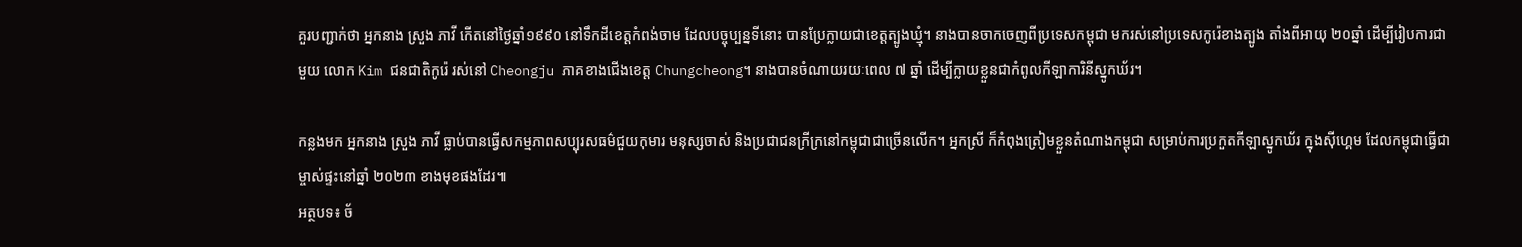គួរបញ្ជាក់ថា អ្នកនាង ស្រួង ភាវី កើតនៅថ្ងៃឆ្នាំ១៩៩០ នៅទឹកដីខេត្តកំពង់ចាម ដែលបច្ចុប្បន្នទីនោះ បានប្រែក្លាយជាខេត្តត្បូងឃ្មុំ។ នាងបានចាកចេញពីប្រទេសកម្ពុជា មករស់នៅប្រទេសកូរ៉េខាងត្បូង តាំងពីអាយុ ២០ឆ្នាំ ដើម្បីរៀបការជាមួយ លោក Kim ជនជាតិកូរ៉េ រស់នៅ Cheongju ភាគខាងជើងខេត្ត Chungcheong។ នាងបានចំណាយរយៈពេល ៧ ឆ្នាំ ដើម្បីក្លាយខ្លួនជាកំពូលកីឡាការិនីស្នូកឃ័រ។

កន្លងមក អ្នកនាង ស្រួង ភាវី ធ្លាប់បានធ្វើសកម្មភាពសប្បុរសធម៌ជួយកុមារ មនុស្សចាស់ និងប្រជាជនក្រីក្រនៅកម្ពុជាជាច្រើនលើក។ អ្នកស្រី ក៏កំពុងត្រៀមខ្លួនតំណាងកម្ពុជា សម្រាប់ការប្រកួតកីឡាស្នូកឃ័រ ក្នុងស៊ីហ្គេម ដែលកម្ពុជាធ្វើជាម្ចាស់ផ្ទះនៅឆ្នាំ ២០២៣ ខាងមុខផងដែរ៕
អត្ថបទ៖ ច័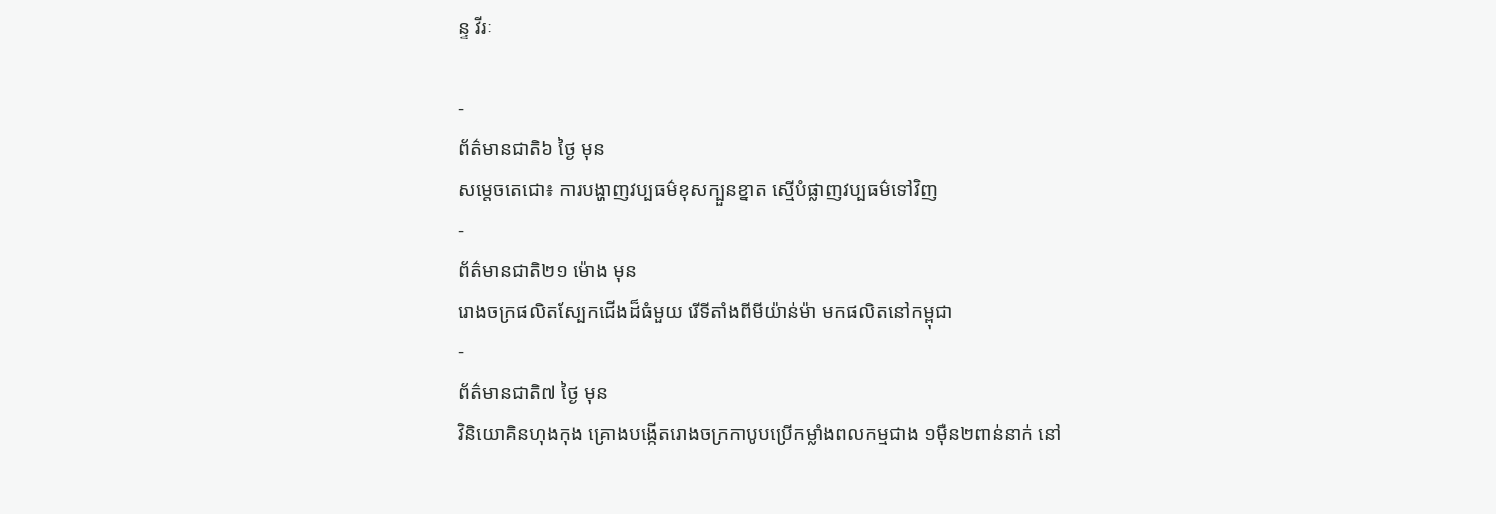ន្ទ វីរៈ

-
ព័ត៌មានជាតិ៦ ថ្ងៃ មុន
សម្តេចតេជោ៖ ការបង្ហាញវប្បធម៌ខុសក្បួនខ្នាត ស្មើបំផ្លាញវប្បធម៌ទៅវិញ
-
ព័ត៌មានជាតិ២១ ម៉ោង មុន
រោងចក្រផលិតស្បែកជើងដ៏ធំមួយ រើទីតាំងពីមីយ៉ាន់ម៉ា មកផលិតនៅកម្ពុជា
-
ព័ត៌មានជាតិ៧ ថ្ងៃ មុន
វិនិយោគិនហុងកុង គ្រោងបង្កើតរោងចក្រកាបូបប្រើកម្លាំងពលកម្មជាង ១ម៉ឺន២ពាន់នាក់ នៅ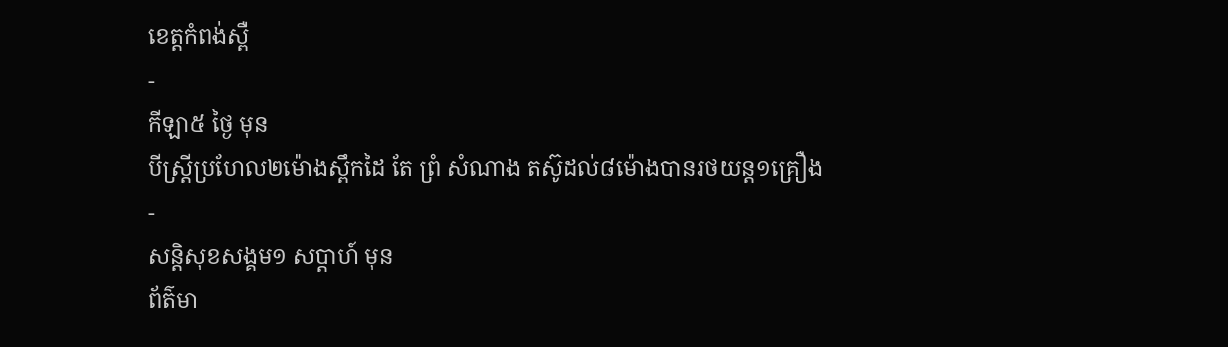ខេត្តកំពង់ស្ពឺ
-
កីឡា៥ ថ្ងៃ មុន
បីស្រ្ដីប្រហែល២ម៉ោងស្ពឹកដៃ តែ ព្រំ សំណាង តស៊ូដល់៨ម៉ោងបានរថយន្ត១គ្រឿង
-
សន្តិសុខសង្គម១ សប្តាហ៍ មុន
ព័ត៌មា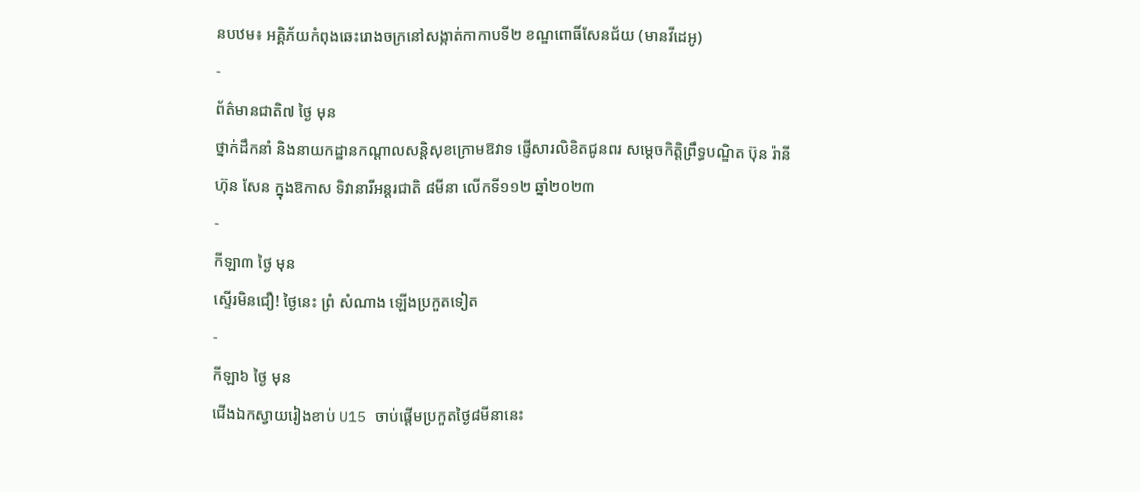នបឋម៖ អគ្គិភ័យកំពុងឆេះរោងចក្រនៅសង្កាត់កាកាបទី២ ខណ្ឌពោធិ៍សែនជ័យ (មានវីដេអូ)
-
ព័ត៌មានជាតិ៧ ថ្ងៃ មុន
ថ្នាក់ដឹកនាំ និងនាយកដ្ឋានកណ្ដាលសន្តិសុខក្រោមឱវាទ ផ្ញើសារលិខិតជូនពរ សម្ដេចកិត្តិព្រឹទ្ធបណ្ឌិត ប៊ុន រ៉ានី ហ៊ុន សែន ក្នុងឱកាស ទិវានារីអន្តរជាតិ ៨មីនា លើកទី១១២ ឆ្នាំ២០២៣
-
កីឡា៣ ថ្ងៃ មុន
ស្ទើរមិនជឿ! ថ្ងៃនេះ ព្រំ សំណាង ឡើងប្រកួតទៀត
-
កីឡា៦ ថ្ងៃ មុន
ជើងឯកស្វាយរៀងខាប់ U15 ចាប់ផ្តើមប្រកួតថ្ងៃ៨មីនានេះ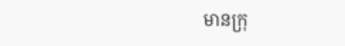មានក្រុ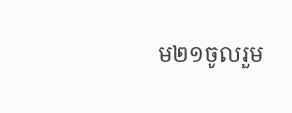ម២១ចូលរួម